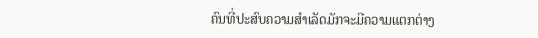ຄົນທີ່ປະສົບຄວາມສຳເລັດມັກຈະມີຄວາມແຕກຕ່າງ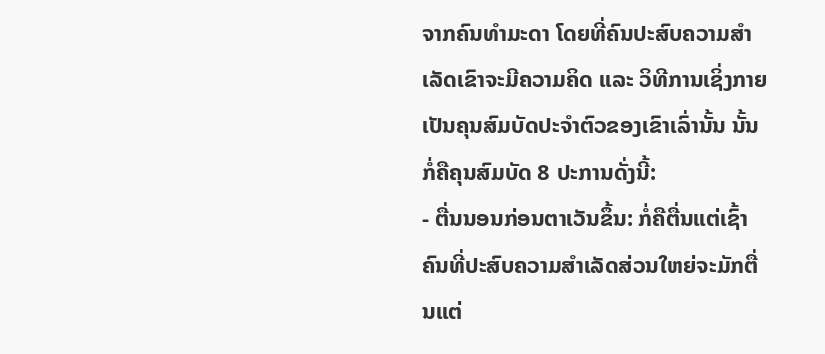ຈາກຄົນທຳມະດາ ໂດຍທີ່ຄົນປະສົບຄວາມສຳເລັດເຂົາຈະມີຄວາມຄິດ ແລະ ວິທີການເຊິ່ງກາຍເປັນຄຸນສົມບັດປະຈຳຕົວຂອງເຂົາເລົ່ານັ້ນ ນັ້ນກໍ່ຄືຄຸນສົມບັດ 8 ປະການດັ່ງນີ້:
- ຕື່ນນອນກ່ອນຕາເວັນຂຶ້ນ: ກໍ່ຄືຕື່ນແຕ່ເຊົ້າ ຄົນທີ່ປະສົບຄວາມສຳເລັດສ່ວນໃຫຍ່ຈະມັກຕື່ນແຕ່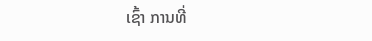ເຊົ້າ ການທີ່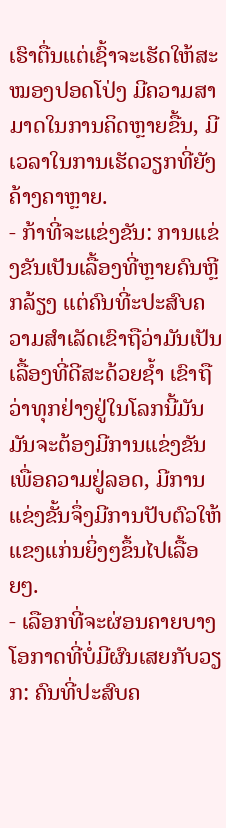ເຮົາຕື່ນແຕ່ເຊົ້າຈະເຮັດໃຫ້ສະໝອງປອດໂປ່ງ ມີຄວາມສາມາດໃນການຄິດຫຼາຍຂື້ນ, ມີເວລາໃນການເຮັດວຽກທີ່ຍັງຄ້າງຄາຫຼາຍ.
- ກ້າທີ່ຈະແຂ່ງຂັນ: ການແຂ່ງຂັນເປັນເລື້ອງທີ່ຫຼາຍຄົນຫຼີກລ້ຽງ ແຕ່ຄົນທີ່ະປະສົບຄວາມສຳເລັດເຂົາຖືວ່າມັນເປັນເລື້ອງທີ່ດີສະດ້ວຍຊ້ຳ ເຂົາຖືວ່າທຸກຢ່າງຢູ່ໃນໂລກນີ້ມັນມັນຈະຕ້ອງມີການແຂ່ງຂັນເພື່ອຄວາມຢູ່ລອດ, ມີການແຂ່ງຂັ້ນຈຶ່ງມີການປັບຕົວໃຫ້ແຂງແກ່ນຍິ່ງໆຂຶ້ນໄປເລື້ອຍໆ.
- ເລືອກທີ່ຈະຜ່ອນຄາຍບາງໂອກາດທີ່ບໍ່ມີຜົນເສຍກັບວຽກ: ຄົນທີ່ປະສົບຄ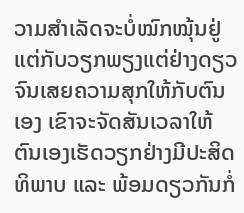ວາມສຳເລັດຈະບໍ່ໝົກໝຸ້ນຢູ່ແຕ່ກັບວຽກພຽງແຕ່ຢ່າງດຽວຈົນເສຍຄວາມສຸກໃຫ້ກັບຕົນເອງ ເຂົາຈະຈັດສັນເວລາໃຫ້ຕົນເອງເຮັດວຽກຢ່າງມີປະສິດທິພາບ ແລະ ພ້ອມດຽວກັນກໍ່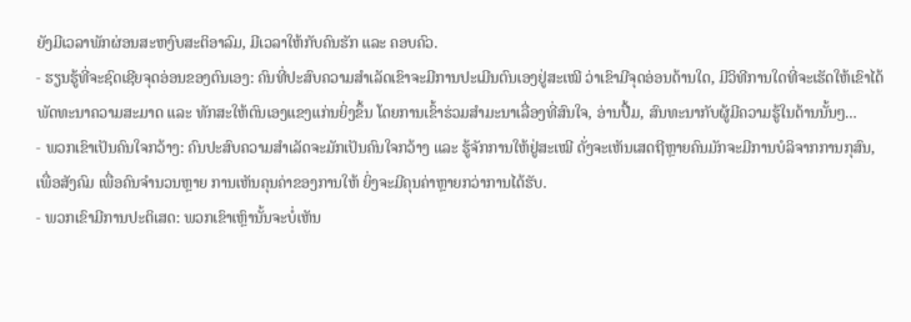ຍັງມີເວລາພັກຜ່ອນສະຫງົບສະຕິອາລົມ, ມີເວລາໃຫ້ກັບຄົນຮັກ ແລະ ຄອບຄົວ.
- ຮຽນຮູ້ທີ່ຈະຊົດເຊີຍຈຸດອ່ອນຂອງຕົນເອງ: ຄົນທີ່ປະສົບຄວາມສຳເລັດເຂົາຈະມີການປະເມີນຕົນເອງຢູ່ສະເໝີ ວ່າເຂົາມີຈຸດອ່ອນດ້ານໃດ, ມີວິທີການໃດທີ່ຈະເຮັດໃຫ້ເຂົາໄດ້ພັດທະນາຄວາມສະມາດ ແລະ ທັກສະໃຫ້ຕົນເອງແຂງແກ່ນຍິ່ງຂຶ້ນ ໂດຍການເຂົ້າຮ່ວມສຳມະນາເລື່ອງທີ່ສົນໃຈ, ອ່ານປື້ມ, ສົນທະນາກັບຜູ້ມີຄວາມຮູ້ໃນດ້ານນັ້ນໆ...
- ພວກເຂົາເປັນຄົນໃຈກວ້າງ: ຄົນປະສົບຄວາມສຳເລັດຈະມັກເປັນຄົນໃຈກວ້າງ ແລະ ຮູ້ຈັກການໃຫ້ຢູ່ສະເໝີ ດັ່ງຈະເຫັນເສດຖີຫຼາຍຄົນມັກຈະມີການບໍລິຈາກການກຸສົນ, ເພື່ອສັງຄົມ ເພື່ອຄົນຈຳນວນຫຼາຍ ການເຫັນຄຸນຄ່າຂອງການໃຫ້ ຍິ່ງຈະມີຄຸນຄ່າຫຼາຍກວ່າການໄດ້ຮັບ.
- ພວກເຂົາມີການປະຕິເສດ: ພວກເຂົາເຫຼົານັ້ນຈະບໍ່ເຫັນ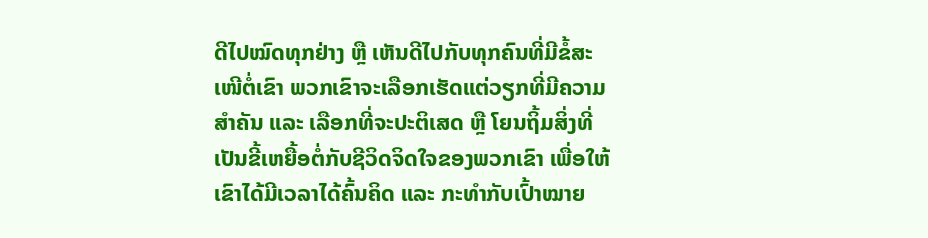ດີໄປໝົດທຸກຢ່າງ ຫຼື ເຫັນດີໄປກັບທຸກຄົນທີ່ມີຂໍ້ສະເໜີຕໍ່ເຂົາ ພວກເຂົາຈະເລືອກເຮັດແຕ່ວຽກທີ່ມີຄວາມສຳຄັນ ແລະ ເລືອກທີ່ຈະປະຕິເສດ ຫຼື ໂຍນຖິ້ມສິ່ງທີ່ເປັນຂີ້ເຫຍື້ອຕໍ່ກັບຊີວິດຈິດໃຈຂອງພວກເຂົາ ເພື່ອໃຫ້ເຂົາໄດ້ມີເວລາໄດ້ຄົ້ນຄິດ ແລະ ກະທຳກັບເປົ້າໝາຍ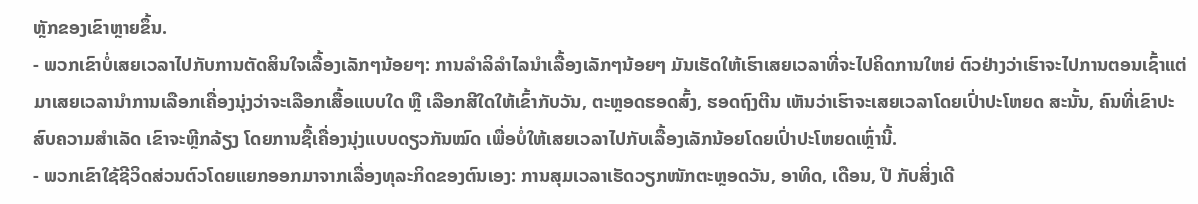ຫຼັກຂອງເຂົາຫຼາຍຂຶ້ນ.
- ພວກເຂົາບໍ່ເສຍເວລາໄປກັບການຕັດສິນໃຈເລື້ອງເລັກໆນ້ອຍໆ: ການລຳລິລຳໄລນຳເລື້ອງເລັກໆນ້ອຍໆ ມັນເຮັດໃຫ້ເຮົາເສຍເວລາທີ່ຈະໄປຄິດການໃຫຍ່ ຕົວຢ່າງວ່າເຮົາຈະໄປການຕອນເຊົ້າແຕ່ມາເສຍເວລານຳການເລືອກເຄື່ອງນຸ່ງວ່າຈະເລືອກເສື້ອແບບໃດ ຫຼື ເລືອກສີໃດໃຫ້ເຂົ້າກັບວັນ, ຕະຫຼອດຮອດສົ້ງ, ຮອດຖົງຕີນ ເຫັນວ່າເຮົາຈະເສຍເວລາໂດຍເປົ່າປະໂຫຍດ ສະນັ້ນ, ຄົນທີ່ເຂົາປະສົບຄວາມສຳເລັດ ເຂົາຈະຫຼີກລ້ຽງ ໂດຍການຊື້ເຄື່ອງນຸ່ງແບບດຽວກັນໝົດ ເພື່ອບໍ່ໃຫ້ເສຍເວລາໄປກັບເລື້ອງເລັກນ້ອຍໂດຍເປົ່າປະໂຫຍດເຫຼົ່ານີ້.
- ພວກເຂົາໃຊ້ຊີວິດສ່ວນຕົວໂດຍແຍກອອກມາຈາກເລື່ອງທຸລະກິດຂອງຕົນເອງ: ການສຸມເວລາເຮັດວຽກໜັກຕະຫຼອດວັນ, ອາທິດ, ເດືອນ, ປີ ກັບສິ່ງເດີ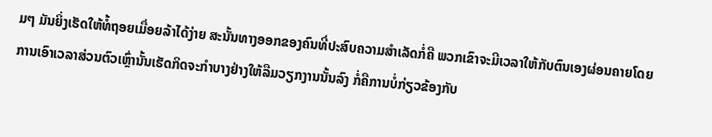ມໆ ມັນຍິ່ງເຮັດໃຫ້ທໍ້ຖອຍເມື່ອຍລ້າໄດ້ງ່າຍ ສະນັ້ນທາງອອກຂອງຄົນທີ່ປະສົບຄວາມສຳເລັດກໍ່ຄື ພວກເຂົາຈະມີເວລາໃຫ້ກັບຕົນເອງຜ່ອນຄາຍໂດຍການເອົາເວລາສ່ວນຕົວເຫຼົ່ານັ້ນເຮັດກິດຈະກຳບາງຢ່າງໃຫ້ລືມວຽກງານນັ້ນລົງ ກໍ່ຄືການບໍ່ກ່ຽວຂ້ອງກັບ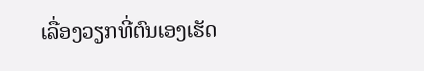ເລື່ອງວຽກທີ່ຕົນເອງເຮັດ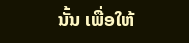ນັ້ນ ເພື່ອໃຫ້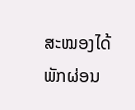ສະໝອງໄດ້ພັກຜ່ອນ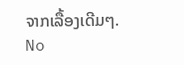ຈາກເລື້ອງເດີມໆ.
No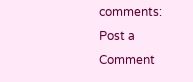comments:
Post a Comment